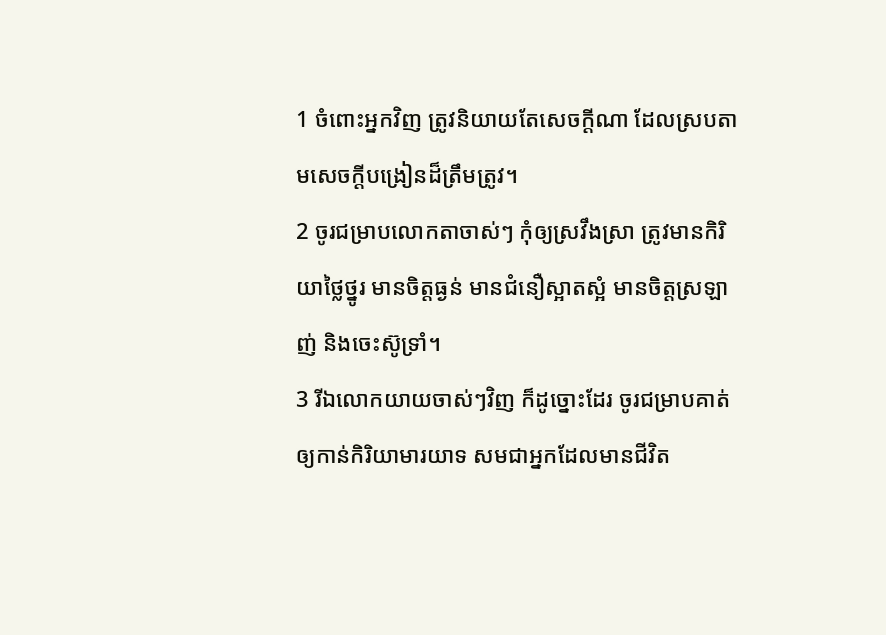1 ចំពោះអ្នកវិញ ត្រូវនិយាយតែសេចក្ដីណា ដែលស្របតាមសេចក្ដីបង្រៀនដ៏ត្រឹមត្រូវ។
2 ចូរជម្រាបលោកតាចាស់ៗ កុំឲ្យស្រវឹងស្រា ត្រូវមានកិរិយាថ្លៃថ្នូរ មានចិត្តធ្ងន់ មានជំនឿស្អាតស្អំ មានចិត្តស្រឡាញ់ និងចេះស៊ូទ្រាំ។
3 រីឯលោកយាយចាស់ៗវិញ ក៏ដូច្នោះដែរ ចូរជម្រាបគាត់ឲ្យកាន់កិរិយាមារយាទ សមជាអ្នកដែលមានជីវិត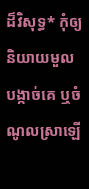ដ៏វិសុទ្ធ* កុំឲ្យនិយាយមួលបង្កាច់គេ ឬចំណូលស្រាឡើ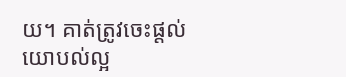យ។ គាត់ត្រូវចេះផ្ដល់យោបល់ល្អ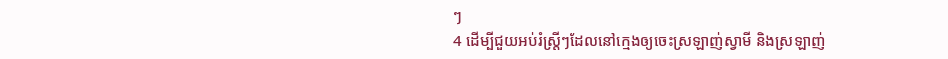ៗ
4 ដើម្បីជួយអប់រំស្ត្រីៗដែលនៅក្មេងឲ្យចេះស្រឡាញ់ស្វាមី និងស្រឡាញ់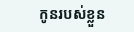កូនរបស់ខ្លួន